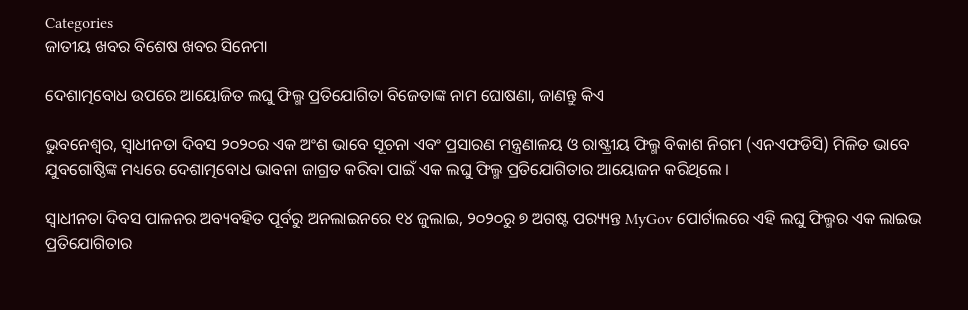Categories
ଜାତୀୟ ଖବର ବିଶେଷ ଖବର ସିନେମା

ଦେଶାତ୍ମବୋଧ ଉପରେ ଆୟୋଜିତ ଲଘୁ ଫିଲ୍ମ ପ୍ରତିଯୋଗିତା ବିଜେତାଙ୍କ ନାମ ଘୋଷଣା, ଜାଣନ୍ତୁ କିଏ

ଭୁବନେଶ୍ବର, ସ୍ୱାଧୀନତା ଦିବସ ୨୦୨୦ର ଏକ ଅଂଶ ଭାବେ ସୂଚନା ଏବଂ ପ୍ରସାରଣ ମନ୍ତ୍ରଣାଳୟ ଓ ରାଷ୍ଟ୍ରୀୟ ଫିଲ୍ମ ବିକାଶ ନିଗମ (ଏନଏଫଡିସି) ମିଳିତ ଭାବେ ଯୁବଗୋଷ୍ଠିଙ୍କ ମଧ୍ୟରେ ଦେଶାତ୍ମବୋଧ ଭାବନା ଜାଗ୍ରତ କରିବା ପାଇଁ ଏକ ଲଘୁ ଫିଲ୍ମ ପ୍ରତିଯୋଗିତାର ଆୟୋଜନ କରିଥିଲେ ।

ସ୍ୱାଧୀନତା ଦିବସ ପାଳନର ଅବ୍ୟବହିତ ପୂର୍ବରୁ ଅନଲାଇନରେ ୧୪ ଜୁଲାଇ, ୨୦୨୦ରୁ ୭ ଅଗଷ୍ଟ ପର‌୍ୟ୍ୟନ୍ତ MyGov ପୋର୍ଟାଲରେ ଏହି ଲଘୁ ଫିଲ୍ମର ଏକ ଲାଇଭ ପ୍ରତିଯୋଗିତାର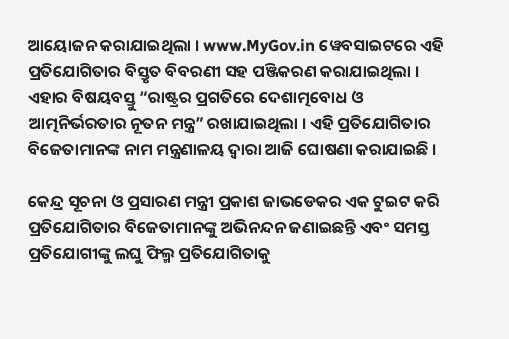ଆୟୋଜନ କରାଯାଇଥିଲା । www.MyGov.in ୱେବସାଇଟରେ ଏହି ପ୍ରତିଯୋଗିତାର ବିସ୍ତୃତ ବିବରଣୀ ସହ ପଞ୍ଜିକରଣ କରାଯାଇଥିଲା । ଏହାର ବିଷୟବସ୍ତୁ “ରାଷ୍ଟ୍ରର ପ୍ରଗତିରେ ଦେଶାତ୍ମବୋଧ ଓ ଆତ୍ମନିର୍ଭରତାର ନୂତନ ମନ୍ତ୍ର” ରଖାଯାଇଥିଲା । ଏହି ପ୍ରତିଯୋଗିତାର ବିଜେତାମାନଙ୍କ ନାମ ମନ୍ତ୍ରଣାଳୟ ଦ୍ୱାରା ଆଜି ଘୋଷଣା କରାଯାଇଛି ।

କେନ୍ଦ୍ର ସୂଚନା ଓ ପ୍ରସାରଣ ମନ୍ତ୍ରୀ ପ୍ରକାଶ ଜାଭଡେକର ଏକ ଟୁଇଟ କରି ପ୍ରତିଯୋଗିତାର ବିଜେତାମାନଙ୍କୁ ଅଭିନନ୍ଦନ ଜଣାଇଛନ୍ତି ଏବଂ ସମସ୍ତ ପ୍ରତିଯୋଗୀଙ୍କୁ ଲଘୁ ଫିଲ୍ମ ପ୍ରତିଯୋଗିତାକୁ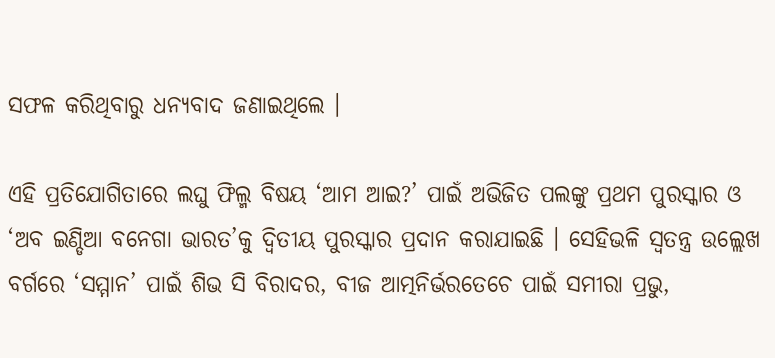ସଫଳ କରିଥିବାରୁ ଧନ୍ୟବାଦ ଜଣାଇଥିଲେ ।

ଏହି ପ୍ରତିଯୋଗିତାରେ ଲଘୁ ଫିଲ୍ମ ବିଷୟ ‘ଆମ ଆଇ?’ ପାଇଁ ଅଭିଜିତ ପଲଙ୍କୁ ପ୍ରଥମ ପୁରସ୍କାର ଓ ‘ଅବ ଇଣ୍ଡିଆ ବନେଗା ଭାରତ’କୁ ଦ୍ଵିତୀୟ ପୁରସ୍କାର ପ୍ରଦାନ କରାଯାଇଛି । ସେହିଭଳି ସ୍ୱତନ୍ତ୍ର ଉଲ୍ଲେଖ ବର୍ଗରେ ‘ସମ୍ମାନ’ ପାଇଁ ଶିଭ ସି ବିରାଦର, ବୀଜ ଆତ୍ମନିର୍ଭରତେଚେ ପାଇଁ ସମୀରା ପ୍ରଭୁ,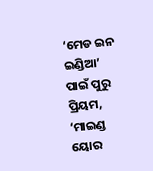‘ମେଡ ଇନ ଇଣ୍ଡିଆ’ ପାଇଁ ପୁରୁ ପ୍ରିୟମ, ‘ମାଇଣ୍ଡ ୟୋର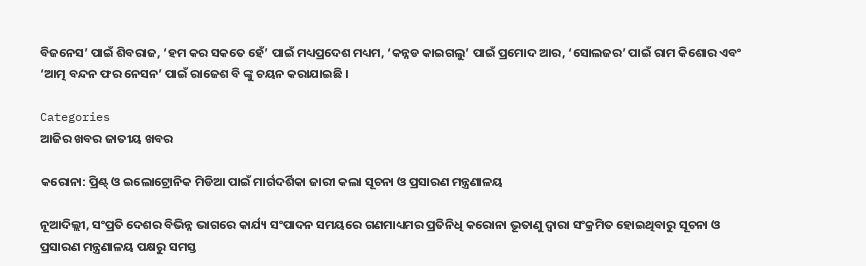ବିଜନେସ’ ପାଇଁ ଶିବରାଜ, ‘ହମ କର ସକତେ ହେଁ’ ପାଇଁ ମଧ୍ୟପ୍ରଦେଶ ମଧ୍ୟମ, ‘କନ୍ନଡ କାଇଗଲୁ’ ପାଇଁ ପ୍ରମୋଦ ଆର, ‘ସୋଲଜର’ ପାଇଁ ରାମ କିଶୋର ଏବଂ ‘ଆତ୍ମ ବନ୍ଦନ ଫର ନେସନ’ ପାଇଁ ରାଜେଶ ବି ଙ୍କୁ ଚୟନ କରାଯାଇଛି ।

Categories
ଆଜିର ଖବର ଜାତୀୟ ଖବର

କରୋନା: ପ୍ରିଣ୍ଟ୍ ଓ ଇଲୋଟ୍ରୋନିକ ମିଡିଆ ପାଇଁ ମାର୍ଗଦର୍ଶିକା ଜାରୀ କଲା ସୂଚନା ଓ ପ୍ରସାରଣ ମନ୍ତ୍ରଣାଳୟ

ନୂଆଦିଲ୍ଲୀ, ସଂପ୍ରତି ଦେଶର ବିଭିନ୍ନ ଭାଗରେ କାର୍ଯ୍ୟ ସଂପାଦନ ସମୟରେ ଗଣମାଧ୍ୟମର ପ୍ରତିନିଧି କରୋନା ଭୂତାଣୁ ଦ୍ୱାରା ସଂକ୍ରମିତ ହୋଇଥିବାରୁ ସୂଚନା ଓ ପ୍ରସାରଣ ମନ୍ତ୍ରଣାଳୟ ପକ୍ଷରୁ ସମସ୍ତ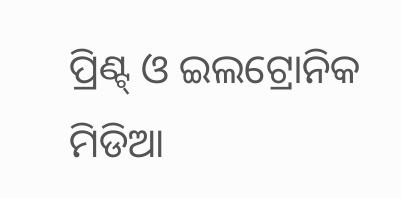ପ୍ରିଣ୍ଟ୍ ଓ ଇଲଟ୍ରୋନିକ ମିଡିଆ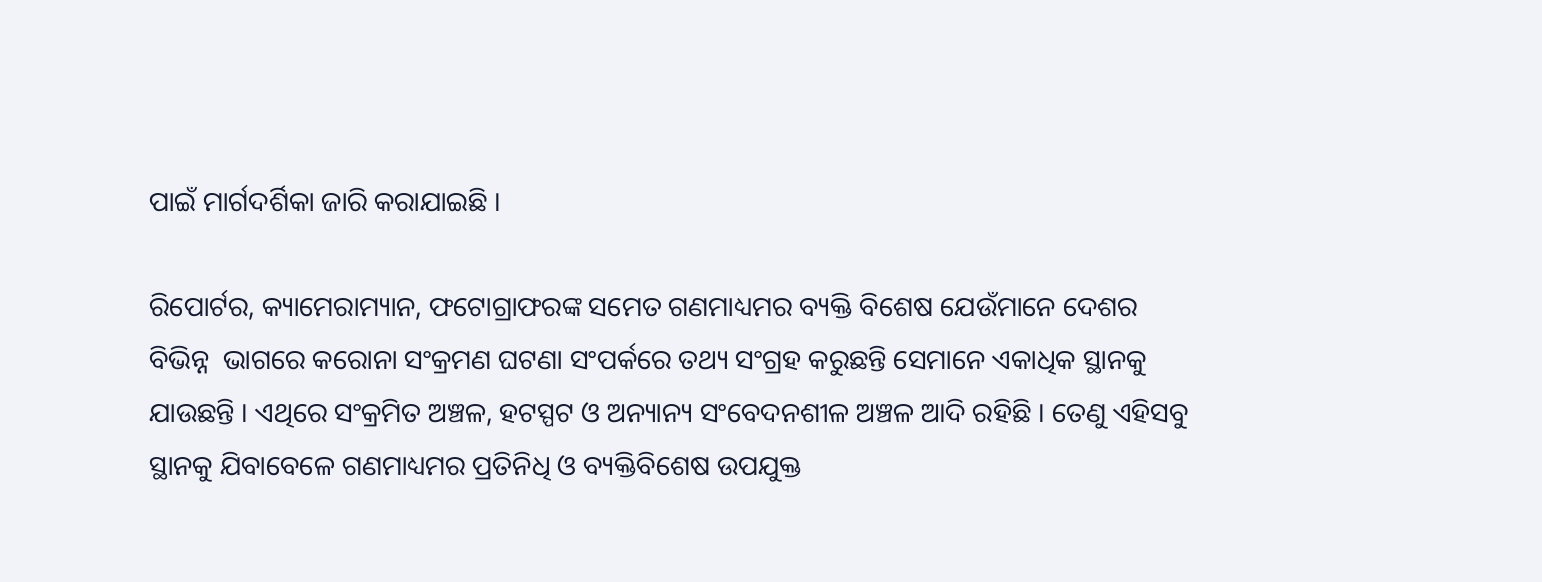ପାଇଁ ମାର୍ଗଦର୍ଶିକା ଜାରି କରାଯାଇଛି ।

ରିପୋର୍ଟର, କ୍ୟାମେରାମ୍ୟାନ, ଫଟୋଗ୍ରାଫରଙ୍କ ସମେତ ଗଣମାଧ୍ୟମର ବ୍ୟକ୍ତି ବିଶେଷ ଯେଉଁମାନେ ଦେଶର ବିଭିନ୍ନ  ଭାଗରେ କରୋନା ସଂକ୍ରମଣ ଘଟଣା ସଂପର୍କରେ ତଥ୍ୟ ସଂଗ୍ରହ କରୁଛନ୍ତି ସେମାନେ ଏକାଧିକ ସ୍ଥାନକୁ ଯାଉଛନ୍ତି । ଏଥିରେ ସଂକ୍ରମିତ ଅଞ୍ଚଳ, ହଟସ୍ପଟ ଓ ଅନ୍ୟାନ୍ୟ ସଂବେଦନଶୀଳ ଅଞ୍ଚଳ ଆଦି ରହିଛି । ତେଣୁ ଏହିସବୁ ସ୍ଥାନକୁ ଯିବାବେଳେ ଗଣମାଧ୍ୟମର ପ୍ରତିନିଧି ଓ ବ୍ୟକ୍ତିବିଶେଷ ଉପଯୁକ୍ତ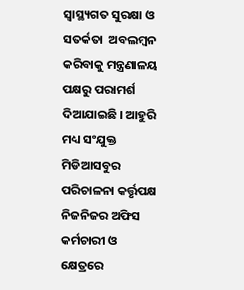ସ୍ୱାସ୍ଥ୍ୟଗତ ସୁରକ୍ଷା ଓ ସତର୍କତା  ଅବଲମ୍ବନ କରିବାକୁ ମନ୍ତ୍ରଣାଳୟ ପକ୍ଷରୁ ପରାମର୍ଶ ଦିଆଯାଇଛି । ଆହୁରି ମଧ୍ୟ ସଂଯୁକ୍ତ ମିଡିଆସବୁର ପରିଚାଳନା କର୍ତ୍ତୃପକ୍ଷ ନିଜନିଜର ଅଫିସ କର୍ମଚାରୀ ଓ କ୍ଷେତ୍ରରେ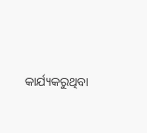କାର୍ଯ୍ୟକରୁଥିବା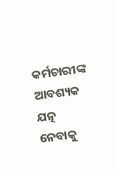କର୍ମଚାରୀଙ୍କ ଆବଶ୍ୟକ ଯତ୍ନ ନେବାକୁ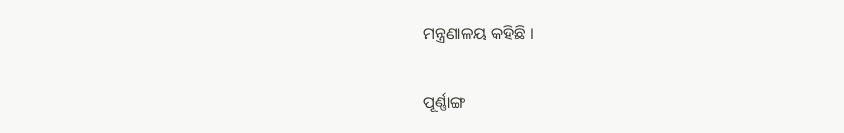ମନ୍ତ୍ରଣାଳୟ କହିଛି ।

ପୂର୍ଣ୍ଣାଙ୍ଗ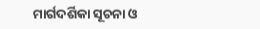ମାର୍ଗଦର୍ଶିକା ସୂଚନା ଓ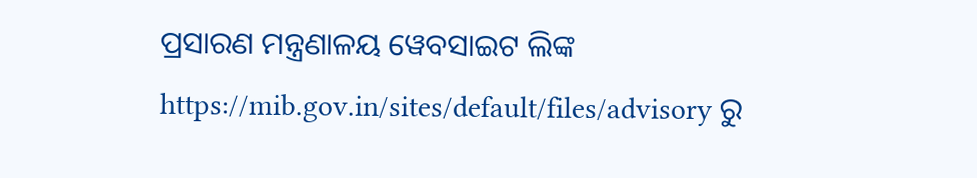ପ୍ରସାରଣ ମନ୍ତ୍ରଣାଳୟ ୱେବସାଇଟ ଲିଙ୍କ https://mib.gov.in/sites/default/files/advisory ରୁ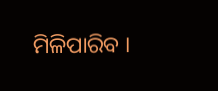ମିଳିପାରିବ ।